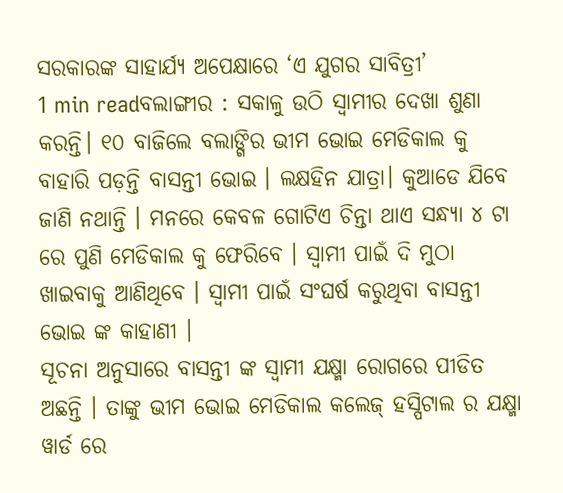ସରକାରଙ୍କ ସାହାର୍ଯ୍ୟ ଅପେକ୍ଷାରେ ‘ଏ ଯୁଗର ସାବିତ୍ରୀ’
1 min readବଲାଙ୍ଗୀର : ସକାଳୁ ଉଠି ସ୍ବାମୀର ଦେଖା ଶୁଣା କରନ୍ତି। ୧୦ ବାଜିଲେ ବଲାଙ୍ଗିର ଭୀମ ଭୋଇ ମେଡିକାଲ କୁ ବାହାରି ପଡ଼ନ୍ତି ବାସନ୍ତୀ ଭୋଇ । ଲକ୍ଷହିନ ଯାତ୍ରା। କୁଆଡେ ଯିବେ ଜାଣି ନଥାନ୍ତି । ମନରେ କେବଳ ଗୋଟିଏ ଚିନ୍ତା ଥାଏ ସନ୍ଧ୍ୟା ୪ ଟା ରେ ପୁଣି ମେଡିକାଲ କୁ ଫେରିବେ । ସ୍ବାମୀ ପାଇଁ ଦି ମୁଠା ଖାଇବାକୁ ଆଣିଥିବେ । ସ୍ବାମୀ ପାଇଁ ସଂଘର୍ଷ କରୁଥିବା ବାସନ୍ତୀ ଭୋଇ ଙ୍କ କାହାଣୀ ।
ସୂଚନା ଅନୁସାରେ ବାସନ୍ତୀ ଙ୍କ ସ୍ବାମୀ ଯକ୍ଷ୍ମା ରୋଗରେ ପୀଡିତ ଅଛନ୍ତି । ତାଙ୍କୁ ଭୀମ ଭୋଇ ମେଡିକାଲ କଲେଜ୍ ହସ୍ପିଟାଲ ର ଯକ୍ଷ୍ମା ୱାର୍ଡ ରେ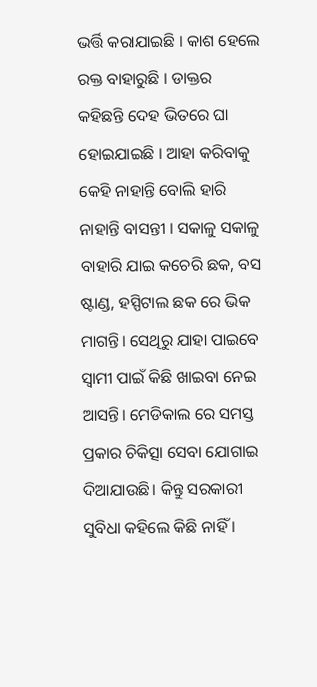ଭର୍ତ୍ତି କରାଯାଇଛି । କାଶ ହେଲେ ରକ୍ତ ବାହାରୁଛି । ଡାକ୍ତର କହିଛନ୍ତି ଦେହ ଭିତରେ ଘା ହୋଇଯାଇଛି । ଆହା କରିବାକୁ କେହି ନାହାନ୍ତି ବୋଲି ହାରି ନାହାନ୍ତି ବାସନ୍ତୀ । ସକାଳୁ ସକାଳୁ ବାହାରି ଯାଇ କଚେରି ଛକ, ବସ ଷ୍ଟାଣ୍ଡ, ହସ୍ପିଟାଲ ଛକ ରେ ଭିକ ମାଗନ୍ତି। ସେଥିରୁ ଯାହା ପାଇବେ ସ୍ବାମୀ ପାଇଁ କିଛି ଖାଇବା ନେଇ ଆସନ୍ତି। ମେଡିକାଲ ରେ ସମସ୍ତ ପ୍ରକାର ଚିକିତ୍ସା ସେବା ଯୋଗାଇ ଦିଆଯାଉଛି। କିନ୍ତୁ ସରକାରୀ ସୁବିଧା କହିଲେ କିଛି ନାହିଁ ।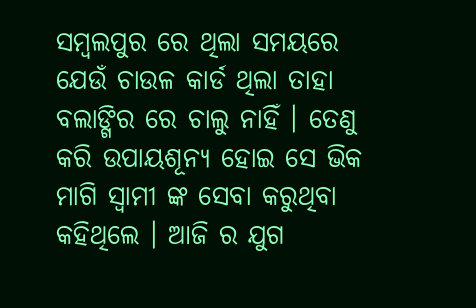ସମ୍ବଲପୁର ରେ ଥିଲା ସମୟରେ ଯେଉଁ ଚାଉଳ କାର୍ଡ ଥିଲା ତାହା ବଲାଙ୍ଗିର ରେ ଚାଲୁ ନାହିଁ । ତେଣୁ କରି ଉପାୟଶୂନ୍ୟ ହୋଇ ସେ ଭିକ ମାଗି ସ୍ବାମୀ ଙ୍କ ସେବା କରୁଥିବା କହିଥିଲେ । ଆଜି ର ଯୁଗ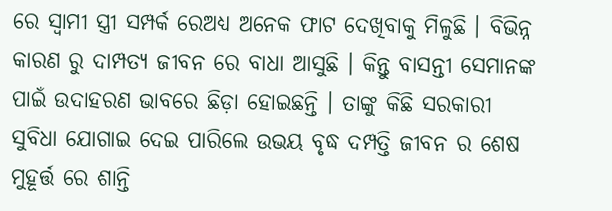ରେ ସ୍ବାମୀ ସ୍ତ୍ରୀ ସମ୍ପର୍କ ରେଅଧ୍ୟ ଅନେକ ଫାଟ ଦେଖିବାକୁ ମିଳୁଛି । ବିଭିନ୍ନ କାରଣ ରୁ ଦାମ୍ପତ୍ୟ ଜୀବନ ରେ ବାଧା ଆସୁଛି । କିନ୍ତୁ ବାସନ୍ତୀ ସେମାନଙ୍କ ପାଇଁ ଉଦାହରଣ ଭାବରେ ଛିଡ଼ା ହୋଇଛନ୍ତି । ତାଙ୍କୁ କିଛି ସରକାରୀ ସୁବିଧା ଯୋଗାଇ ଦେଇ ପାରିଲେ ଉଭୟ ବୃଦ୍ଧ ଦମ୍ପତ୍ତି ଜୀବନ ର ଶେଷ ମୁହୂର୍ତ୍ତ ରେ ଶାନ୍ତି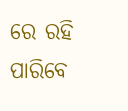ରେ ରହି ପାରିବେ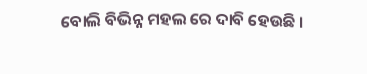ବୋଲି ବିଭିନ୍ନ ମହଲ ରେ ଦାବି ହେଉଛି ।